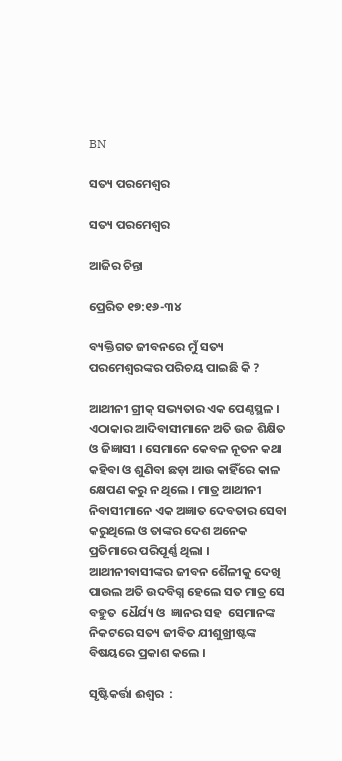BN

ସତ୍ୟ ପରମେଶ୍ୱର

ସତ୍ୟ ପରମେଶ୍ୱର

ଆଜିର ଚିନ୍ତା

ପ୍ରେରିତ ୧୭:୧୬-୩୪

ବ୍ୟକ୍ତିଗତ ଜୀବନରେ ମୁଁ ସତ୍ୟ ପରମେଶ୍ବରଙ୍କର ପରିଚୟ ପାଇଛି କି ?

ଆଥୀନୀ ଗ୍ରୀକ୍ ସଭ୍ୟତାର ଏକ ପେଣ୍ଠସ୍ଥଳ । ଏଠାକାର ଆଦିବାସୀମାନେ ଅତି ଉଚ୍ଚ ଶିକ୍ଷିତ ଓ ଜିଜ୍ଞାସୀ । ସେମାନେ କେବଳ ନୂତନ କଥା କହିବା ଓ ଶୁଣିବା ଛଡ଼ା ଆଉ କାହିଁରେ କାଳ କ୍ଷେପଣ କରୁ ନ ଥିଲେ । ମାତ୍ର ଆଥୀନୀ ନିବାସୀମାନେ ଏକ ଅଜ୍ଞାତ ଦେବତାର ସେବା କରୁଥିଲେ ଓ ତାଙ୍କର ଦେଶ ଅନେକ ପ୍ରତିମାରେ ପରିପୂର୍ଣ୍ଣ ଥିଲା । ଆଥୀନୀବାସୀଙ୍କର ଜୀବନ ଶୈଳୀକୁ ଦେଖି ପାଉଲ ଅତି ଉଦବିଗ୍ନ ହେଲେ ସତ ମାତ୍ର ସେ ବହୁତ  ଧୈର୍ଯ୍ୟ ଓ  ଜ୍ଞାନର ସହ  ସେମାନଙ୍କ ନିକଟରେ ସତ୍ୟ ଜୀବିତ ଯୀଶୁଖ୍ରୀଷ୍ଟଙ୍କ ବିଷୟରେ ପ୍ରକାଶ କଲେ ।

ସୃଷ୍ଟିକର୍ତ୍ତା ଈଶ୍ଵର  :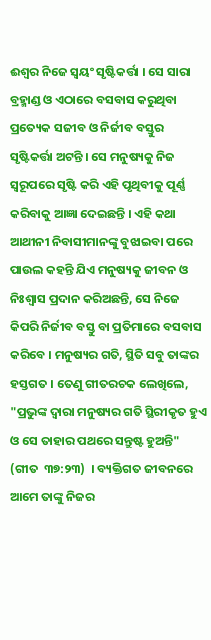ଈଶ୍ଵର ନିଜେ ସ୍ଵୟଂ ସୃଷ୍ଟିକର୍ତ୍ତା । ସେ ସାରା ବ୍ରହ୍ମାଣ୍ଡ ଓ ଏଠାରେ ବସବାସ କରୁଥିବା ପ୍ରତ୍ୟେକ ସଜୀବ ଓ ନିର୍ଜୀବ ବସ୍ତୁର ସୃଷ୍ଟିକର୍ତ୍ତା ଅଟନ୍ତି । ସେ ମନୁଷ୍ୟକୁ ନିଜ ସ୍ୱରୂପରେ ସୃଷ୍ଟି କରି ଏହି ପୃଥିବୀକୁ ପୂର୍ଣ୍ଣ କରିବାକୁ ଆଜ୍ଞା ଦେଇଛନ୍ତି । ଏହି କଥା ଆଥୀନୀ ନିବାସୀମାନଙ୍କୁ ବୁଝାଇବା ପରେ ପାଉଲ କହନ୍ତି ଯିଏ ମନୁଷ୍ୟକୁ ଜୀବନ ଓ ନିଃଶ୍ୱାସ ପ୍ରଦାନ କରିଅଛନ୍ତି, ସେ ନିଜେ କିପରି ନିର୍ଜୀବ ବସ୍ତୁ ବା ପ୍ରତିମାରେ ବସବାସ କରିବେ । ମନୁଷ୍ୟର ଗତି, ସ୍ଥିତି ସବୁ ତାଙ୍କର ହସ୍ତଗତ । ତେଣୁ ଗୀତରଚକ ଲେଖିଲେ, "ପ୍ରଭୁଙ୍କ ଦ୍ଵାରା ମନୁଷ୍ୟର ଗତି ସ୍ଥିରୀକୃତ ହୁଏ ଓ ସେ ତାହାର ପଥରେ ସନ୍ତୁଷ୍ଟ ହୁଅନ୍ତି" (ଗୀତ  ୩୭:୨୩)  । ବ୍ୟକ୍ତିଗତ ଜୀବନରେ ଆମେ ତାଙ୍କୁ ନିଜର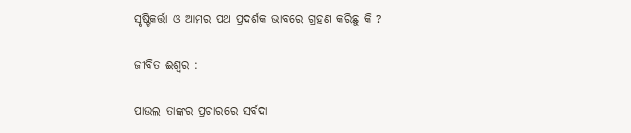ସୃଷ୍ଟିକର୍ତ୍ତା ଓ ଆମର ପଥ ପ୍ରଦର୍ଶକ ଭାବରେ ଗ୍ରହଣ କରିଛୁ କି ?

ଜୀବିତ ଈଶ୍ୱର :

ପାଉଲ ତାଙ୍କର ପ୍ରଚାରରେ ସର୍ବଦା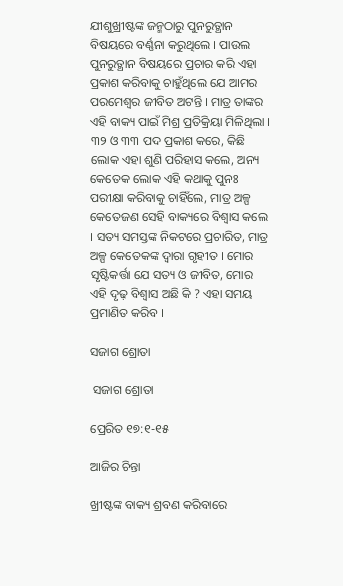ଯୀଶୁଖ୍ରୀଷ୍ଟଙ୍କ ଜନ୍ମଠାରୁ ପୁନରୁତ୍ଥାନ ବିଷୟରେ ବର୍ଣ୍ଣନା କରୁଥିଲେ । ପାଉଲ ପୁନରୁତ୍ଥାନ ବିଷୟରେ ପ୍ରଚାର କରି ଏହା ପ୍ରକାଶ କରିବାକୁ ଚାହୁଁଥିଲେ ଯେ ଆମର ପରମେଶ୍ୱର ଜୀବିତ ଅଟନ୍ତି । ମାତ୍ର ତାଙ୍କର ଏହି ବାକ୍ୟ ପାଇଁ ମିଶ୍ର ପ୍ରତିକ୍ରିୟା ମିଳିଥିଲା । ୩୨ ଓ ୩୩ ପଦ ପ୍ରକାଶ କରେ, କିଛି ଲୋକ ଏହା ଶୁଣି ପରିହାସ କଲେ, ଅନ୍ୟ କେତେକ ଲୋକ ଏହି କଥାକୁ ପୁନଃ ପରୀକ୍ଷା କରିବାକୁ ଚାହିଁଲେ, ମାତ୍ର ଅଳ୍ପ କେତେଜଣ ସେହି ବାକ୍ୟରେ ବିଶ୍ଵାସ କଲେ । ସତ୍ୟ ସମସ୍ତଙ୍କ ନିକଟରେ ପ୍ରଚାରିତ, ମାତ୍ର ଅଳ୍ପ କେତେକଙ୍କ ଦ୍ଵାରା ଗୃହୀତ । ମୋର ସୃଷ୍ଟିକର୍ତ୍ତା ଯେ ସତ୍ୟ ଓ ଜୀବିତ, ମୋର ଏହି ଦୃଢ଼ ବିଶ୍ଵାସ ଅଛି କି ? ଏହା ସମୟ ପ୍ରମାଣିତ କରିବ ।

ସଜାଗ ଶ୍ରୋତା

 ସଜାଗ ଶ୍ରୋତା

ପ୍ରେରିତ ୧୭:୧-୧୫

ଆଜିର ଚିନ୍ତା

ଖ୍ରୀଷ୍ଟଙ୍କ ବାକ୍ୟ ଶ୍ରବଣ କରିବାରେ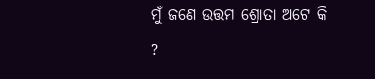ମୁଁ ଜଣେ ଉତ୍ତମ ଶ୍ରୋତା ଅଟେ କି ?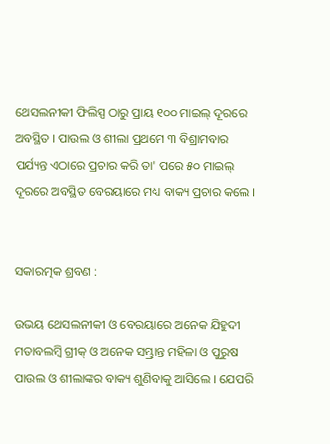ଥେସଲନୀକୀ ଫିଲିସ୍ପ ଠାରୁ ପ୍ରାୟ ୧୦୦ ମାଇଲ୍ ଦୂରରେ ଅବସ୍ଥିତ । ପାଉଲ ଓ ଶୀଲା ପ୍ରଥମେ ୩ ବିଶ୍ରାମବାର ପର୍ଯ୍ୟନ୍ତ ଏଠାରେ ପ୍ରଚାର କରି ତା' ପରେ ୫୦ ମାଇଲ୍ ଦୂରରେ ଅବସ୍ଥିତ ବେରୟାରେ ମଧ୍ୟ ବାକ୍ୟ ପ୍ରଚାର କଲେ ।


ସକାରତ୍ମକ ଶ୍ରବଣ :

ଉଭୟ ଥେସଲନୀକୀ ଓ ବେରୟାରେ ଅନେକ ଯିହୁଦୀ ମତାବଲମ୍ବି ଗ୍ରୀକ୍ ଓ ଅନେକ ସମ୍ଭ୍ରାନ୍ତ ମହିଳା ଓ ପୁରୁଷ ପାଉଲ ଓ ଶୀଲାଙ୍କର ବାକ୍ୟ ଶୁଣିବାକୁ ଆସିଲେ । ଯେପରି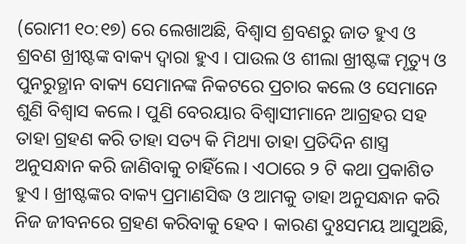(ରୋମୀ ୧୦:୧୭) ରେ ଲେଖାଅଛି, ବିଶ୍ଵାସ ଶ୍ରବଣରୁ ଜାତ ହୁଏ ଓ ଶ୍ରବଣ ଖ୍ରୀଷ୍ଟଙ୍କ ବାକ୍ୟ ଦ୍ଵାରା ହୁଏ । ପାଉଲ ଓ ଶୀଲା ଖ୍ରୀଷ୍ଟଙ୍କ ମୃତ୍ୟୁ ଓ ପୁନରୁତ୍ଥାନ ବାକ୍ୟ ସେମାନଙ୍କ ନିକଟରେ ପ୍ରଚାର କଲେ ଓ ସେମାନେ ଶୁଣି ବିଶ୍ଵାସ କଲେ । ପୁଣି ବେରୟାର ବିଶ୍ବାସୀମାନେ ଆଗ୍ରହର ସହ ତାହା ଗ୍ରହଣ କରି ତାହା ସତ୍ୟ କି ମିଥ୍ୟା ତାହା ପ୍ରତିଦିନ ଶାସ୍ତ୍ର ଅନୁସନ୍ଧାନ କରି ଜାଣିବାକୁ ଚାହିଁଲେ । ଏଠାରେ ୨ ଟି କଥା ପ୍ରକାଶିତ ହୁଏ । ଖ୍ରୀଷ୍ଟଙ୍କର ବାକ୍ୟ ପ୍ରମାଣସିଦ୍ଧ ଓ ଆମକୁ ତାହା ଅନୁସନ୍ଧାନ କରି ନିଜ ଜୀବନରେ ଗ୍ରହଣ କରିବାକୁ ହେବ । କାରଣ ଦୁଃସମୟ ଆସୁଅଛି,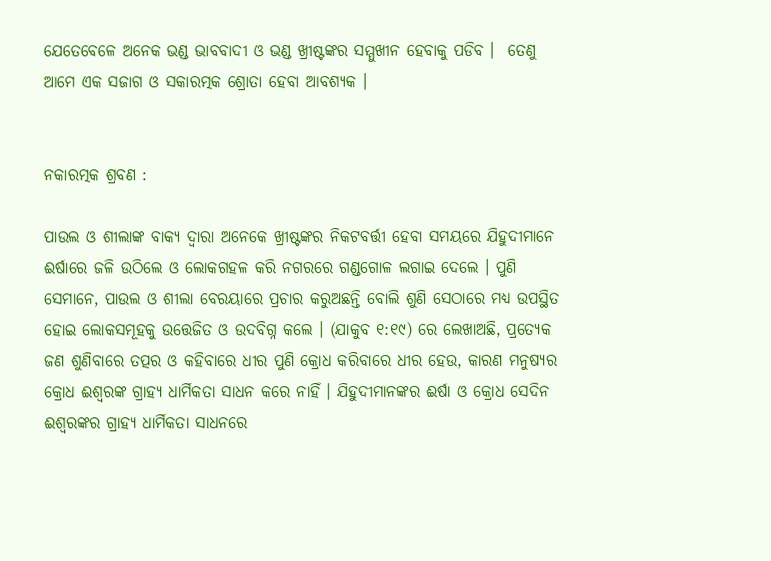ଯେତେବେଳେ ଅନେକ ଭଣ୍ଡ ଭାବବାଦୀ ଓ ଭଣ୍ଡ ଖ୍ରୀଷ୍ଟଙ୍କର ସମ୍ମୁଖୀନ ହେବାକୁ ପଡିବ ।  ତେଣୁ ଆମେ ଏକ ସଜାଗ ଓ ସକାରତ୍ମକ ଶ୍ରୋତା ହେବା ଆବଶ୍ୟକ ।


ନକାରତ୍ମକ ଶ୍ରବଣ :

ପାଉଲ ଓ ଶୀଲାଙ୍କ ବାକ୍ୟ ଦ୍ଵାରା ଅନେକେ ଖ୍ରୀଷ୍ଟଙ୍କର ନିକଟବର୍ତ୍ତୀ ହେବା ସମୟରେ ଯିହୁଦୀମାନେ ଈର୍ଷାରେ ଜଳି ଉଠିଲେ ଓ ଲୋକଗହଳ କରି ନଗରରେ ଗଣ୍ଡଗୋଳ ଲଗାଇ ଦେଲେ । ପୁଣି ସେମାନେ, ପାଉଲ ଓ ଶୀଲା ବେରୟାରେ ପ୍ରଚାର କରୁଅଛନ୍ତି ବୋଲି ଶୁଣି ସେଠାରେ ମଧ୍ୟ ଉପସ୍ଥିତ ହୋଇ ଲୋକସମୂହକୁ ଉତ୍ତେଜିତ ଓ ଉଦବିଗ୍ନ କଲେ । (ଯାକୁବ ୧:୧୯) ରେ ଲେଖାଅଛି, ପ୍ରତ୍ୟେକ ଜଣ ଶୁଣିବାରେ ତତ୍ପର ଓ କହିବାରେ ଧୀର ପୁଣି କ୍ରୋଧ କରିବାରେ ଧୀର ହେଉ, କାରଣ ମନୁଷ୍ୟର କ୍ରୋଧ ଈଶ୍ୱରଙ୍କ ଗ୍ରାହ୍ୟ ଧାର୍ମିକତା ସାଧନ କରେ ନାହିଁ । ଯିହୁଦୀମାନଙ୍କର ଈର୍ଷା ଓ କ୍ରୋଧ ସେଦିନ ଈଶ୍ୱରଙ୍କର ଗ୍ରାହ୍ୟ ଧାର୍ମିକତା ସାଧନରେ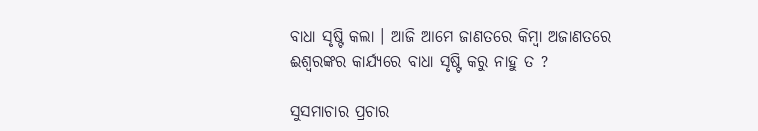ବାଧା ସୃଷ୍ଟି କଲା । ଆଜି ଆମେ ଜାଣତରେ କିମ୍ବା ଅଜାଣତରେ ଈଶ୍ୱରଙ୍କର କାର୍ଯ୍ୟରେ ବାଧା ସୃଷ୍ଟି କରୁ ନାହୁ ତ ?

ସୁସମାଚାର ପ୍ରଚାର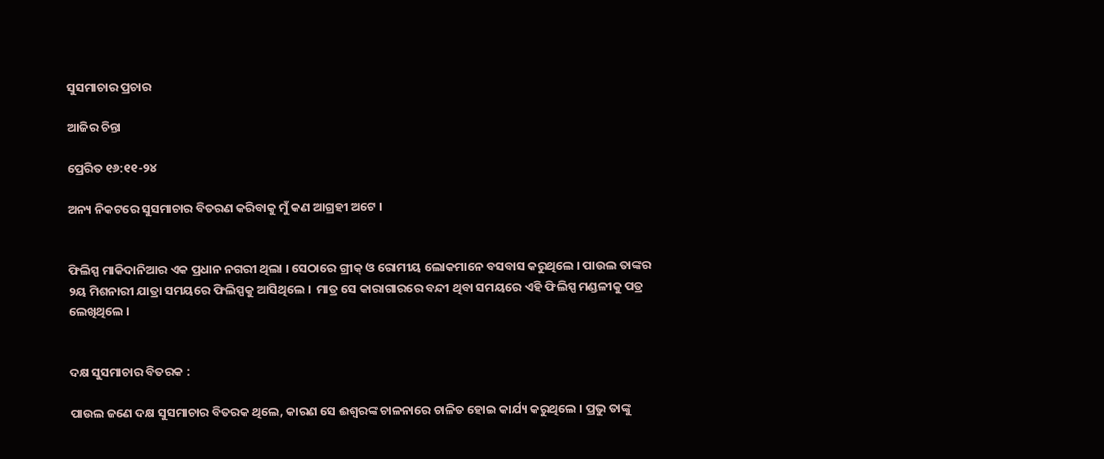ସୁସମାଚାର ପ୍ରଚାର

ଆଜିର ଚିନ୍ତା

ପ୍ରେରିତ ୧୬:୧୧-୨୪

ଅନ୍ୟ ନିକଟରେ ସୁସମାଚାର ବିତରଣ କରିବାକୁ ମୁଁ କଣ ଆଗ୍ରହୀ ଅଟେ ।


ଫିଲିସ୍ପ ମାକିଦାନିଆର ଏକ ପ୍ରଧାନ ନଗରୀ ଥିଲା । ସେଠାରେ ଗ୍ରୀକ୍ ଓ ରୋମୀୟ ଲୋକମାନେ ବସବାସ କରୁଥିଲେ । ପାଉଲ ତାଙ୍କର ୨ୟ ମିଶନାରୀ ଯାତ୍ରା ସମୟରେ ଫିଲିସ୍ପକୁ ଆସିଥିଲେ ।  ମାତ୍ର ସେ କାରାଗାରରେ ବନ୍ଦୀ ଥିବା ସମୟରେ ଏହି ଫିଲିସ୍ପ ମଣ୍ଡଳୀକୁ ପତ୍ର ଲେଖିଥିଲେ ।


ଦକ୍ଷ ସୁସମାଚାର ବିତରକ :

ପାଉଲ ଜଣେ ଦକ୍ଷ ସୁସମାଚାର ବିତରକ ଥିଲେ, କାରଣ ସେ ଈଶ୍ୱରଙ୍କ ଚାଳନାରେ ଚାଳିତ ହୋଇ କାର୍ଯ୍ୟ କରୁଥିଲେ । ପ୍ରଭୁ ତାଙ୍କୁ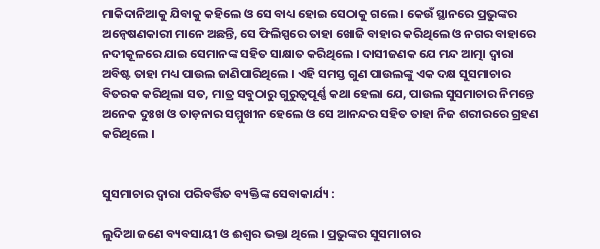ମାକିଦାନିଆକୁ ଯିବାକୁ କହିଲେ ଓ ସେ ବାଧ୍ୟ ହୋଇ ସେଠାକୁ ଗଲେ । କେଉଁ ସ୍ଥାନରେ ପ୍ରଭୁଙ୍କର ଅନ୍ଵେଷଣକାରୀ ମାନେ ଅଛନ୍ତି, ସେ ଫିଲିସ୍ପରେ ତାହା ଖୋଜି ବାହାର କରିଥିଲେ ଓ ନଗର ବାହାରେ ନଦୀକୂଳରେ ଯାଇ ସେମାନଙ୍କ ସହିତ ସାକ୍ଷାତ କରିଥିଲେ । ଦାସୀଜଣକ ଯେ ମନ୍ଦ ଆତ୍ମା ଦ୍ଵାରା ଅବିଷ୍ଟ ତାହା ମଧ୍ୟ ପାଉଲ ଜାଣିପାରିଥିଲେ । ଏହି ସମସ୍ତ ଗୁଣ ପାଉଲଙ୍କୁ ଏକ ଦକ୍ଷ ସୁସମାଚାର ବିତରକ କରିଥିଲା ସତ, ମାତ୍ର ସବୁଠାରୁ ଗୁରୁତ୍ଵପୂର୍ଣ୍ଣ କଥା ହେଲା ଯେ, ପାଉଲ ସୁସମାଚାର ନିମନ୍ତେ ଅନେକ ଦୁଃଖ ଓ ତାଡ଼ନାର ସମ୍ମୁଖୀନ ହେଲେ ଓ ସେ ଆନନ୍ଦର ସହିତ ତାହା ନିଜ ଶରୀରରେ ଗ୍ରହଣ କରିଥିଲେ ।


ସୁସମାଚାର ଦ୍ଵାରା ପରିବର୍ତ୍ତିତ ବ୍ୟକ୍ତିଙ୍କ ସେବାକାର୍ଯ୍ୟ :

ଲୁଦିଆ ଜଣେ ବ୍ୟବସାୟୀ ଓ ଈଶ୍ୱର ଭକ୍ତା ଥିଲେ । ପ୍ରଭୁଙ୍କର ସୁସମାଚାର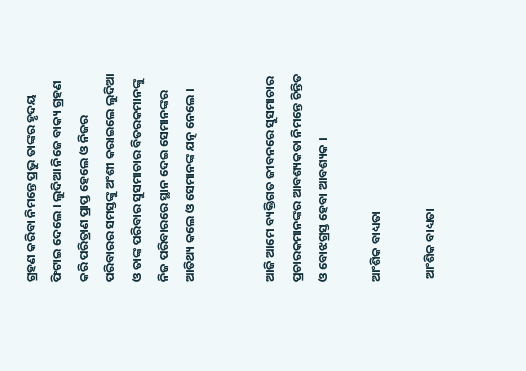ଗ୍ରହଣ କରିବା ନିମନ୍ତେ ପ୍ରଭୁ ତାଙ୍କର ହୃଦୟ ଫିଟାଇ ଦେଲେ । ଲୁଦିଆ ନିଜେ ବାକ୍ୟ ଗ୍ରହଣ କରି ପରିତ୍ରାଣ ପ୍ରାପ୍ତ ହେଲେ ଓ ନିଜର ପରିବାରର ସମସ୍ତଙ୍କୁ ଅଂଶୀ କରାଇଲେ ଲୁଦିଆ ଓ ତାଙ୍କ ପରିବାର ସୁସମାଚାର ବିତରକମାନଙ୍କୁ ନିଜ ପରିବାରରେ ସ୍ଥାନ ଦେଇ ସେମାନଙ୍କର ଆତିଥ୍ୟ କଲେ ଓ ସେମାନଙ୍କ ଯତ୍ନ ନେଲେ ।


ଆଜି ଆମେ ବ୍ୟକ୍ତିଗତ ଜୀବନରେ ସୁସମାଚାର ପ୍ରଚାରକମାନଙ୍କର ଆବଶ୍ୟକତା ନିମନ୍ତେ ଚିନ୍ତିତ ଓ ବୋଝଗ୍ରସ୍ତ ହେବା ଆବଶ୍ୟକ ।

ଆଂଶିକ ବାଧ୍ୟତା

 ଆଂଶିକ ବାଧ୍ୟତା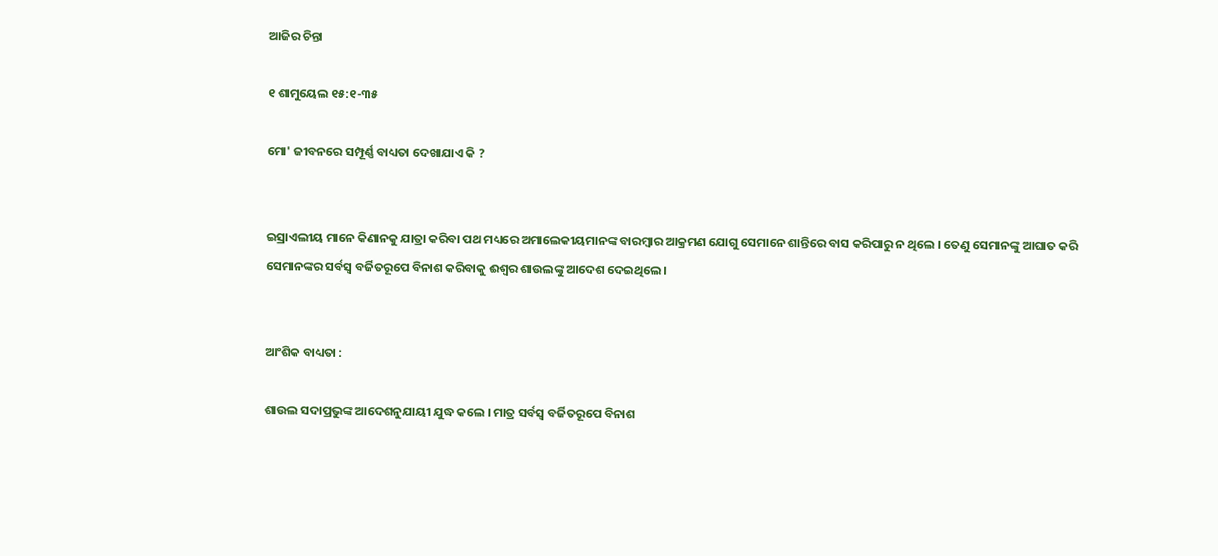ଆଜିର ଚିନ୍ତା

୧ ଶାମୁୟେଲ ୧୫:୧-୩୫

ମୋ' ଜୀବନରେ ସମ୍ପୂର୍ଣ୍ଣ ବାଧ୍ୟତା ଦେଖାଯାଏ କି ?


ଇସ୍ରାଏଲୀୟ ମାନେ କିଣାନକୁ ଯାତ୍ରା କରିବା ପଥ ମଧ୍ୟରେ ଅମାଲେକୀୟମାନଙ୍କ ବାରମ୍ବାର ଆକ୍ରମଣ ଯୋଗୁ ସେମାନେ ଶାନ୍ତିରେ ବାସ କରିପାରୁ ନ ଥିଲେ । ତେଣୁ ସେମାନଙ୍କୁ ଆଘାତ କରି ସେମାନଙ୍କର ସର୍ବସ୍ବ ବର୍ଜିତରୂପେ ବିନାଶ କରିବାକୁ ଈଶ୍ଵର ଶାଉଲଙ୍କୁ ଆଦେଶ ଦେଇଥିଲେ ।


ଆଂଶିକ ବାଧ୍ୟତା :

ଶାଉଲ ସଦାପ୍ରଭୁଙ୍କ ଆଦେଶନୁଯାୟୀ ଯୁଦ୍ଧ କଲେ । ମାତ୍ର ସର୍ବସ୍ବ ବର୍ଜିତରୂପେ ବିନାଶ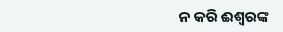ନ କରି ଈଶ୍ୱରଙ୍କ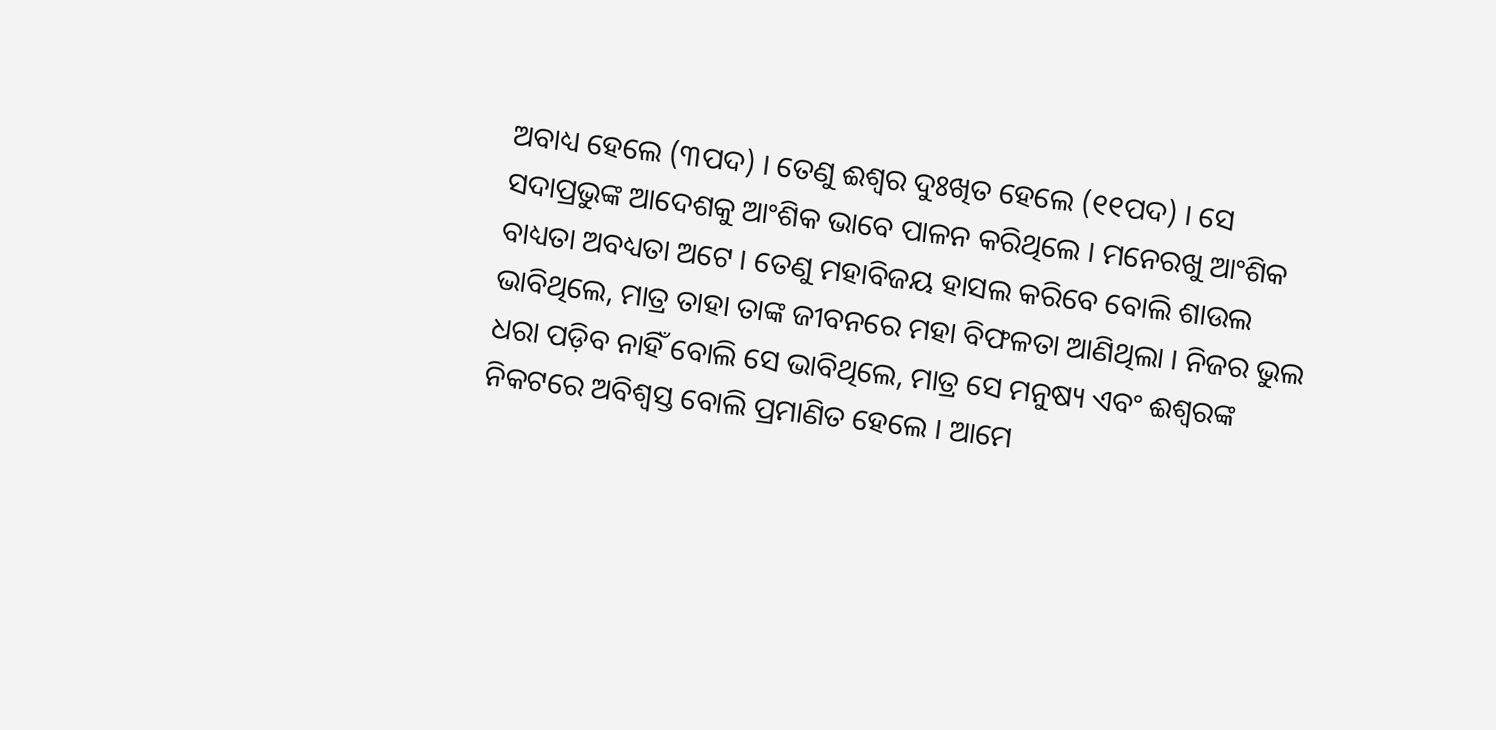ଅବାଧ୍ୟ ହେଲେ (୩ପଦ) । ତେଣୁ ଈଶ୍ଵର ଦୁଃଖିତ ହେଲେ (୧୧ପଦ) । ସେ ସଦାପ୍ରଭୁଙ୍କ ଆଦେଶକୁ ଆଂଶିକ ଭାବେ ପାଳନ କରିଥିଲେ । ମନେରଖୁ ଆଂଶିକ ବାଧ୍ୟତା ଅବଧ୍ୟତା ଅଟେ । ତେଣୁ ମହାବିଜୟ ହାସଲ କରିବେ ବୋଲି ଶାଉଲ ଭାବିଥିଲେ, ମାତ୍ର ତାହା ତାଙ୍କ ଜୀବନରେ ମହା ବିଫଳତା ଆଣିଥିଲା । ନିଜର ଭୁଲ ଧରା ପଡ଼ିବ ନାହିଁ ବୋଲି ସେ ଭାବିଥିଲେ, ମାତ୍ର ସେ ମନୁଷ୍ୟ ଏବଂ ଈଶ୍ୱରଙ୍କ ନିକଟରେ ଅବିଶ୍ୱସ୍ତ ବୋଲି ପ୍ରମାଣିତ ହେଲେ । ଆମେ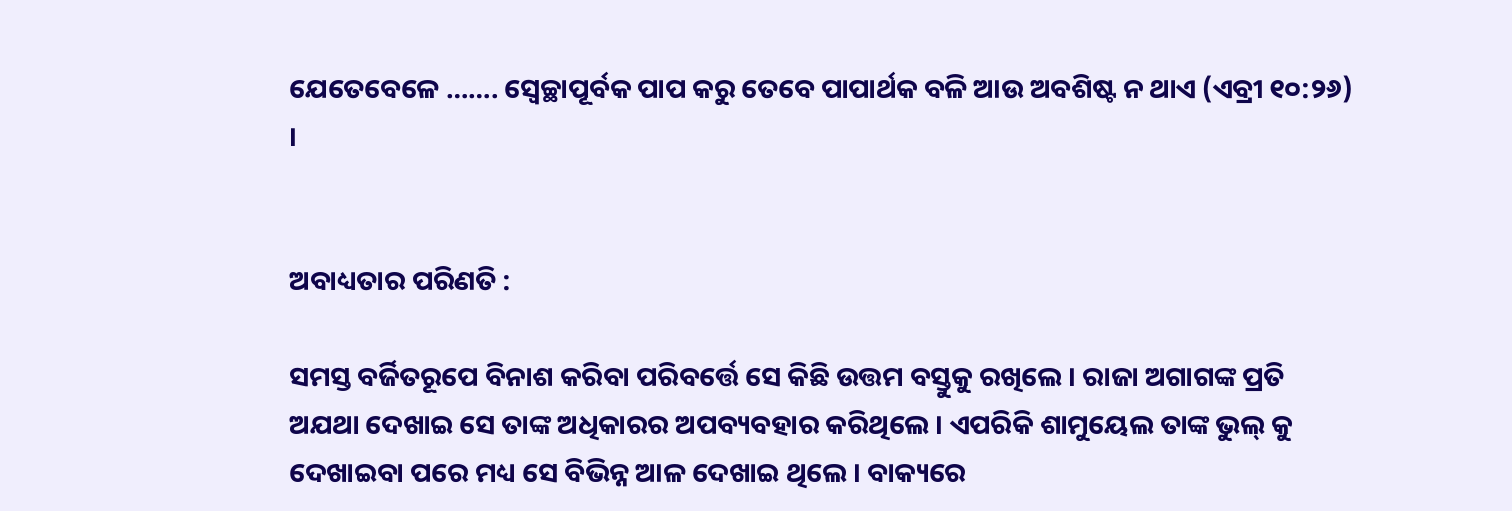ଯେତେବେଳେ ……. ସ୍ୱେଚ୍ଛାପୂର୍ବକ ପାପ କରୁ ତେବେ ପାପାର୍ଥକ ବଳି ଆଉ ଅବଶିଷ୍ଟ ନ ଥାଏ (ଏବ୍ରୀ ୧୦:୨୬)  ।


ଅବାଧ୍ୟତାର ପରିଣତି :

ସମସ୍ତ ବର୍ଜିତରୂପେ ବିନାଶ କରିବା ପରିବର୍ତ୍ତେ ସେ କିଛି ଉତ୍ତମ ବସ୍ତୁକୁ ରଖିଲେ । ରାଜା ଅଗାଗଙ୍କ ପ୍ରତି ଅଯଥା ଦେଖାଇ ସେ ତାଙ୍କ ଅଧିକାରର ଅପବ୍ୟବହାର କରିଥିଲେ । ଏପରିକି ଶାମୁୟେଲ ତାଙ୍କ ଭୁଲ୍ କୁ ଦେଖାଇବା ପରେ ମଧ୍ୟ ସେ ବିଭିନ୍ନ ଆଳ ଦେଖାଇ ଥିଲେ । ବାକ୍ୟରେ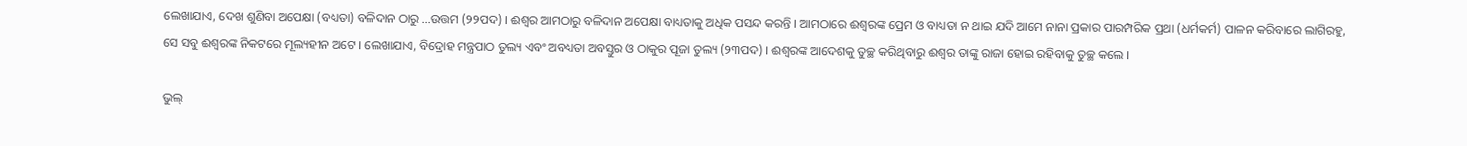ଲେଖାଯାଏ, ଦେଖ ଶୁଣିବା ଅପେକ୍ଷା (ବଧ୍ୟତା) ବଳିଦାନ ଠାରୁ ...ଉତ୍ତମ (୨୨ପଦ) । ଈଶ୍ଵର ଆମଠାରୁ ବଳିଦାନ ଅପେକ୍ଷା ବାଧ୍ୟତାକୁ ଅଧିକ ପସନ୍ଦ କରନ୍ତି । ଆମଠାରେ ଈଶ୍ୱରଙ୍କ ପ୍ରେମ ଓ ବାଧ୍ୟତା ନ ଥାଇ ଯଦି ଆମେ ନାନା ପ୍ରକାର ପାରମ୍ପରିକ ପ୍ରଥା (ଧର୍ମକର୍ମ) ପାଳନ କରିବାରେ ଲାଗିରହୁ, ସେ ସବୁ ଈଶ୍ୱରଙ୍କ ନିକଟରେ ମୂଲ୍ୟହୀନ ଅଟେ । ଲେଖାଯାଏ, ବିଦ୍ରୋହ ମନ୍ତ୍ରପାଠ ତୁଲ୍ୟ ଏବଂ ଅବଧ୍ୟତା ଅବସ୍ତୁର ଓ ଠାକୁର ପୂଜା ତୁଲ୍ୟ (୨୩ପଦ) । ଈଶ୍ୱରଙ୍କ ଆଦେଶକୁ ତୁଚ୍ଛ କରିଥିବାରୁ ଈଶ୍ଵର ତାଙ୍କୁ ରାଜା ହୋଇ ରହିବାକୁ ତୁଚ୍ଛ କଲେ ।

ଭୁଲ୍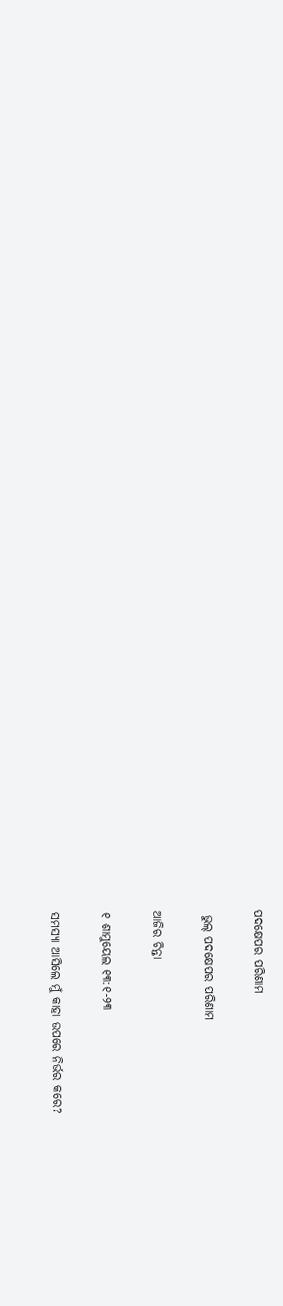ପଦକ୍ଷେପର ପରିଣାମ

 ଭୁଲ୍ ପଦକ୍ଷେପର ପରିଣାମ

ଆଜିର ଚିନ୍ତା

୧ ଶାମୁୟେଲ ୧୩:୧-୨୩

ସମସ୍ୟା ଆସିଲେ ମୁଁ କାହା ଉପରେ ନିର୍ଭର କରେ?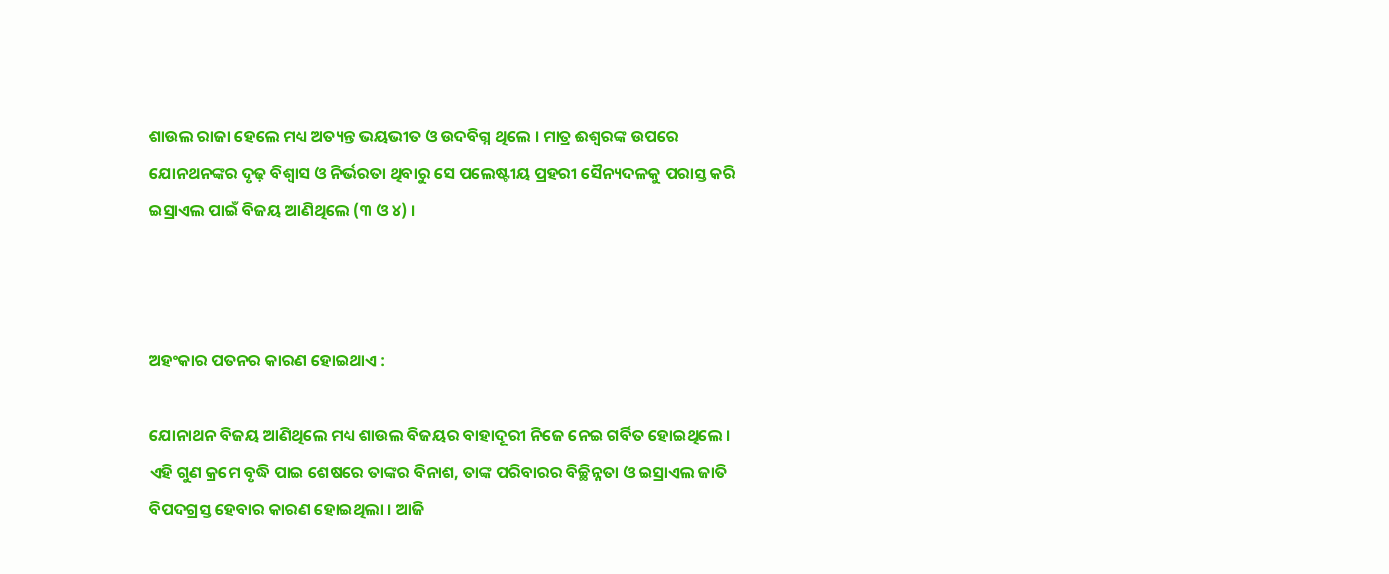ଶାଉଲ ରାଜା ହେଲେ ମଧ୍ୟ ଅତ୍ୟନ୍ତ ଭୟଭୀତ ଓ ଉଦବିଗ୍ନ ଥିଲେ । ମାତ୍ର ଈଶ୍ୱରଙ୍କ ଉପରେ ଯୋନଥନଙ୍କର ଦୃଢ଼ ବିଶ୍ଵାସ ଓ ନିର୍ଭରତା ଥିବାରୁ ସେ ପଲେଷ୍ଟୀୟ ପ୍ରହରୀ ସୈନ୍ୟଦଳକୁ ପରାସ୍ତ କରି ଇସ୍ରାଏଲ ପାଇଁ ବିଜୟ ଆଣିଥିଲେ (୩ ଓ ୪) ।



ଅହଂକାର ପତନର କାରଣ ହୋଇଥାଏ :

ଯୋନାଥନ ବିଜୟ ଆଣିଥିଲେ ମଧ୍ୟ ଶାଉଲ ବିଜୟର ବାହାଦୂରୀ ନିଜେ ନେଇ ଗର୍ବିତ ହୋଇଥିଲେ । ଏହି ଗୁଣ କ୍ରମେ ବୃଦ୍ଧି ପାଇ ଶେଷରେ ତାଙ୍କର ବିନାଶ, ତାଙ୍କ ପରିବାରର ବିଚ୍ଛିନ୍ନତା ଓ ଇସ୍ରାଏଲ ଜାତି ବିପଦଗ୍ରସ୍ତ ହେବାର କାରଣ ହୋଇଥିଲା । ଆଜି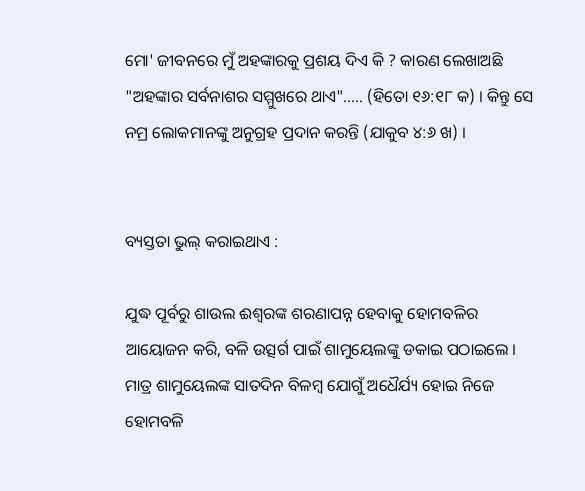ମୋ' ଜୀବନରେ ମୁଁ ଅହଙ୍କାରକୁ ପ୍ରଶୟ ଦିଏ କି ? କାରଣ ଲେଖାଅଛି "ଅହଙ୍କାର ସର୍ବନାଶର ସମ୍ମୁଖରେ ଥାଏ"..... (ହିତୋ ୧୬:୧୮ କ) । କିନ୍ତୁ ସେ ନମ୍ର ଲୋକମାନଙ୍କୁ ଅନୁଗ୍ରହ ପ୍ରଦାନ କରନ୍ତି (ଯାକୁବ ୪:୬ ଖ) ।


ବ୍ୟସ୍ତତା ଭୁଲ୍ କରାଇଥାଏ :

ଯୁଦ୍ଧ ପୂର୍ବରୁ ଶାଉଲ ଈଶ୍ୱରଙ୍କ ଶରଣାପନ୍ନ ହେବାକୁ ହୋମବଳିର ଆୟୋଜନ କରି, ବଳି ଉତ୍ସର୍ଗ ପାଇଁ ଶାମୁୟେଲଙ୍କୁ ଡକାଇ ପଠାଇଲେ । ମାତ୍ର ଶାମୁୟେଲଙ୍କ ସାତଦିନ ବିଳମ୍ବ ଯୋଗୁଁ ଅଧୈର୍ଯ୍ୟ ହୋଇ ନିଜେ ହୋମବଳି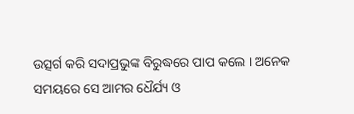ଉତ୍ସର୍ଗ କରି ସଦାପ୍ରଭୁଙ୍କ ବିରୁଦ୍ଧରେ ପାପ କଲେ । ଅନେକ ସମୟରେ ସେ ଆମର ଧୈର୍ଯ୍ୟ ଓ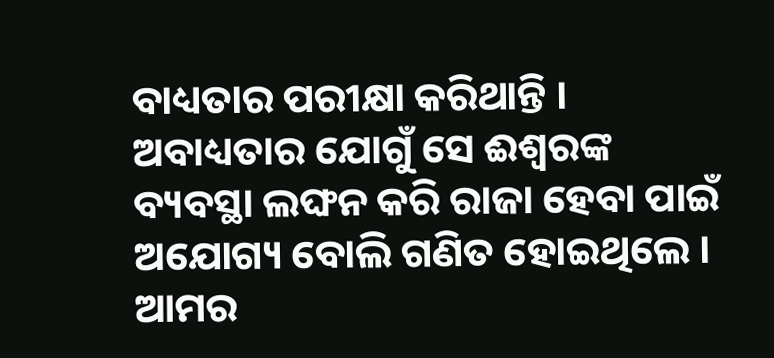ବାଧ୍ୟତାର ପରୀକ୍ଷା କରିଥାନ୍ତି । ଅବାଧ୍ୟତାର ଯୋଗୁଁ ସେ ଈଶ୍ୱରଙ୍କ ବ୍ୟବସ୍ଥା ଲଙ୍ଘନ କରି ରାଜା ହେବା ପାଇଁ  ଅଯୋଗ୍ୟ ବୋଲି ଗଣିତ ହୋଇଥିଲେ । ଆମର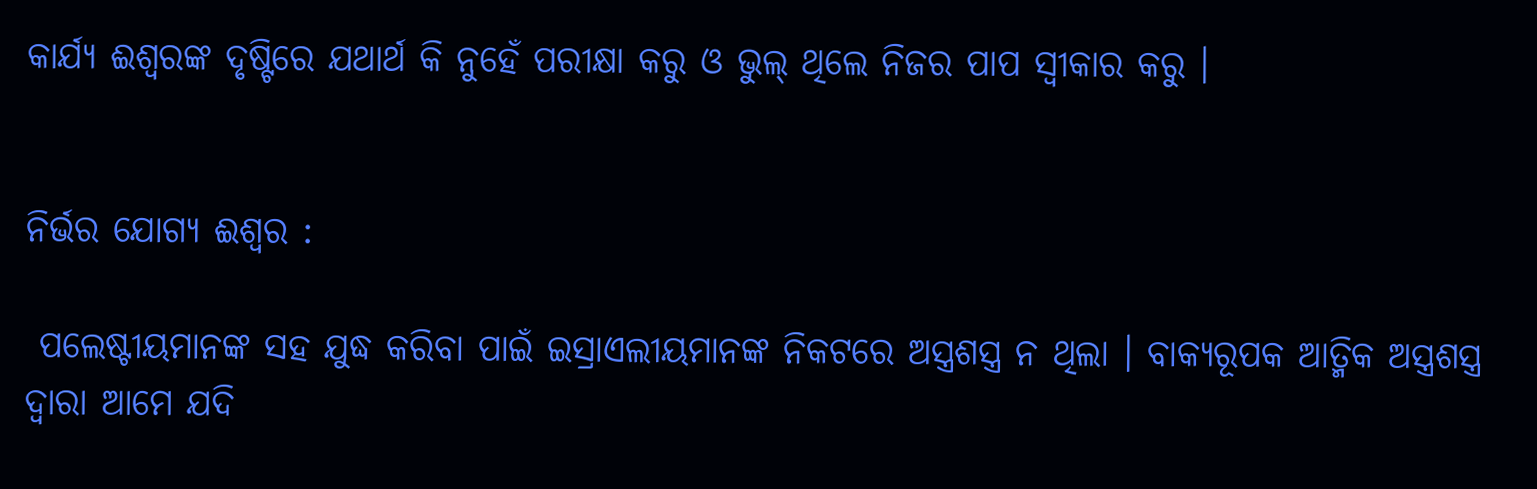କାର୍ଯ୍ୟ ଈଶ୍ୱରଙ୍କ ଦୃଷ୍ଟିରେ ଯଥାର୍ଥ କି ନୁହେଁ ପରୀକ୍ଷା କରୁ ଓ ଭୁଲ୍ ଥିଲେ ନିଜର ପାପ ସ୍ଵୀକାର କରୁ ।


ନିର୍ଭର ଯୋଗ୍ୟ ଈଶ୍ୱର :

 ପଲେଷ୍ଟୀୟମାନଙ୍କ ସହ ଯୁଦ୍ଧ କରିବା ପାଇଁ ଇସ୍ରାଏଲୀୟମାନଙ୍କ ନିକଟରେ ଅସ୍ତ୍ରଶସ୍ତ୍ର ନ ଥିଲା । ବାକ୍ୟରୂପକ ଆତ୍ମିକ ଅସ୍ତ୍ରଶସ୍ତ୍ର ଦ୍ଵାରା ଆମେ ଯଦି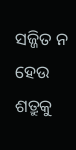ସଜ୍ଜିତ ନ ହେଉ ଶତ୍ରୁକୁ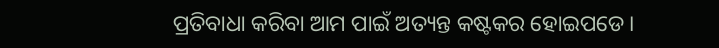ପ୍ରତିବାଧା କରିବା ଆମ ପାଇଁ ଅତ୍ୟନ୍ତ କଷ୍ଟକର ହୋଇପଡେ ।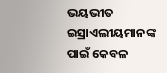ଭୟଭୀତ ଇସ୍ରାଏଲୀୟମାନଙ୍କ ପାଇଁ କେବଳ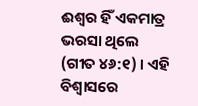ଈଶ୍ୱର ହିଁ ଏକମାତ୍ର ଭରସା ଥିଲେ  (ଗୀତ ୪୬:୧) । ଏହି ବିଶ୍ଵାସରେ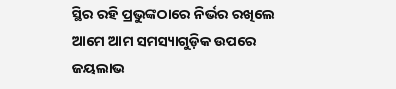ସ୍ଥିର ରହି ପ୍ରଭୁଙ୍କଠାରେ ନିର୍ଭର ରଖିଲେ ଆମେ ଆମ ସମସ୍ୟାଗୁଡ଼ିକ ଉପରେ ଜୟଲାଭ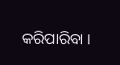କରିପାରିବା ।